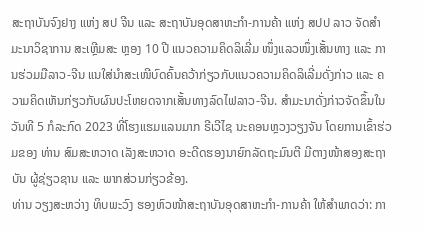ສະຖາບັນຈົງຢາງ ແຫ່ງ ສປ ຈີນ ແລະ ສະຖາບັນອຸດສາຫະກຳ-ການຄ້າ ແຫ່ງ ສປປ ລາວ ຈັດສຳມະນາວິຊາການ ສະເຫຼີມສະ ຫຼອງ 10 ປີ ແນວຄວາມຄິດລິເລີ່ມ ໜຶ່ງແລວໜຶ່ງເສັ້ນທາງ ແລະ ການຮ່ວມມືລາວ-ຈີນ ແນໃສ່ນຳສະເໜີບົດຄົ້ນຄວ້າກ່ຽວກັບແນວຄວາມຄິດລິເລີ່ມດັ່ງກ່າວ ແລະ ຄວາມຄິດເຫັນກ່ຽວກັບຜົນປະໂຫຍດຈາກເສັ້ນທາງລົດໄຟລາວ-ຈີນ. ສຳມະນາດັ່ງກ່າວຈັດຂຶ້ນໃນວັນທີ 5 ກໍລະກົດ 2023 ທີ່ໂຮງແຮມແລນມາກ ຣີເວີໄຊ ນະຄອນຫຼວງວຽງຈັນ ໂດຍການເຂົ້າຮ່ວມຂອງ ທ່ານ ສົມສະຫວາດ ເລັງສະຫວາດ ອະດີດຮອງນາຍົກລັດຖະມົນຕີ ມີຕາງໜ້າສອງສະຖາບັນ ຜູ້ຊ່ຽວຊານ ແລະ ພາກສ່ວນກ່ຽວຂ້ອງ.
ທ່ານ ວຽງສະຫວ່າງ ທິບພະວົງ ຮອງຫົວໜ້າສະຖາບັນອຸດສາຫະກຳ-ການຄ້າ ໃຫ້ສຳພາດວ່າ: ກາ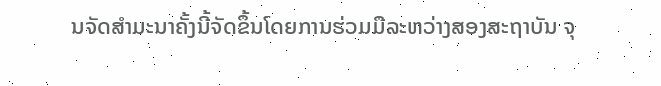ນຈັດສຳມະນາຄັ້ງນີ້ຈັດຂຶ້ນໂດຍການຮ່ວມມືລະຫວ່າງສອງສະຖາບັນ ຈຸ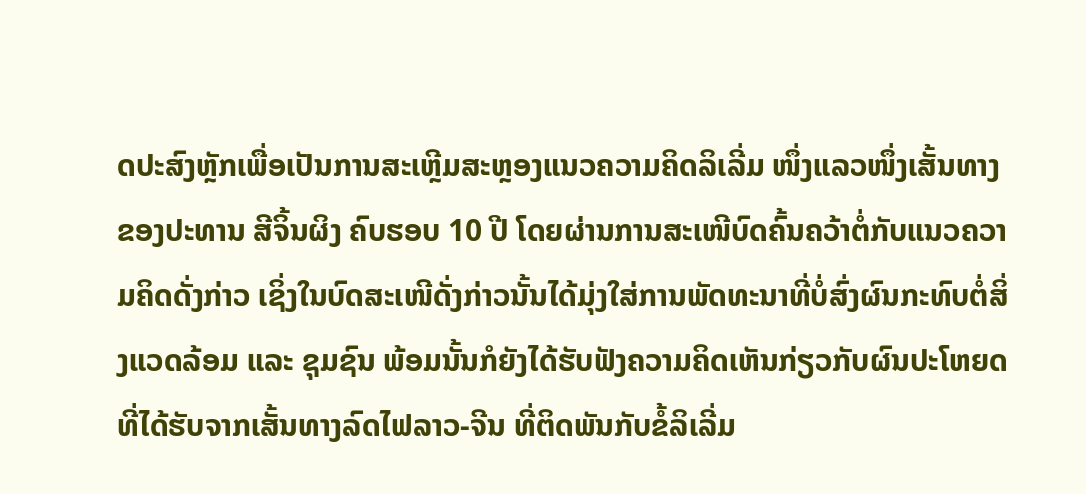ດປະສົງຫຼັກເພື່ອເປັນການສະເຫຼີມສະຫຼອງແນວຄວາມຄິດລິເລີ່ມ ໜຶ່ງແລວໜຶ່ງເສັ້ນທາງ ຂອງປະທານ ສີຈິ້ນຜິງ ຄົບຮອບ 10 ປີ ໂດຍຜ່ານການສະເໜີບົດຄົ້ນຄວ້າຕໍ່ກັບແນວຄວາມຄິດດັ່ງກ່າວ ເຊິ່ງໃນບົດສະເໜີດັ່ງກ່າວນັ້ນໄດ້ມຸ່ງໃສ່ການພັດທະນາທີ່ບໍ່ສົ່ງຜົນກະທົບຕໍ່ສິ່ງແວດລ້ອມ ແລະ ຊຸມຊົນ ພ້ອມນັ້ນກໍຍັງໄດ້ຮັບຟັງຄວາມຄິດເຫັນກ່ຽວກັບຜົນປະໂຫຍດທີ່ໄດ້ຮັບຈາກເສັ້ນທາງລົດໄຟລາວ-ຈີນ ທີ່ຕິດພັນກັບຂໍ້ລິເລີ່ມ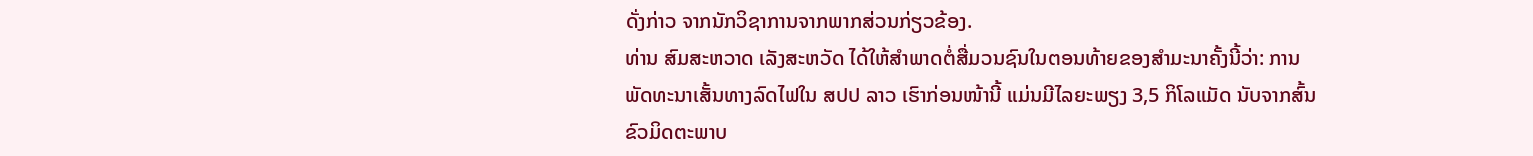ດັ່ງກ່າວ ຈາກນັກວິຊາການຈາກພາກສ່ວນກ່ຽວຂ້ອງ.
ທ່ານ ສົມສະຫວາດ ເລັງສະຫວັດ ໄດ້ໃຫ້ສຳພາດຕໍ່ສື່ມວນຊົນໃນຕອນທ້າຍຂອງສຳມະນາຄັ້ງນີ້ວ່າ: ການພັດທະນາເສັ້ນທາງລົດໄຟໃນ ສປປ ລາວ ເຮົາກ່ອນໜ້ານີ້ ແມ່ນມີໄລຍະພຽງ 3,5 ກິໂລແມັດ ນັບຈາກສົ້ນຂົວມິດຕະພາບ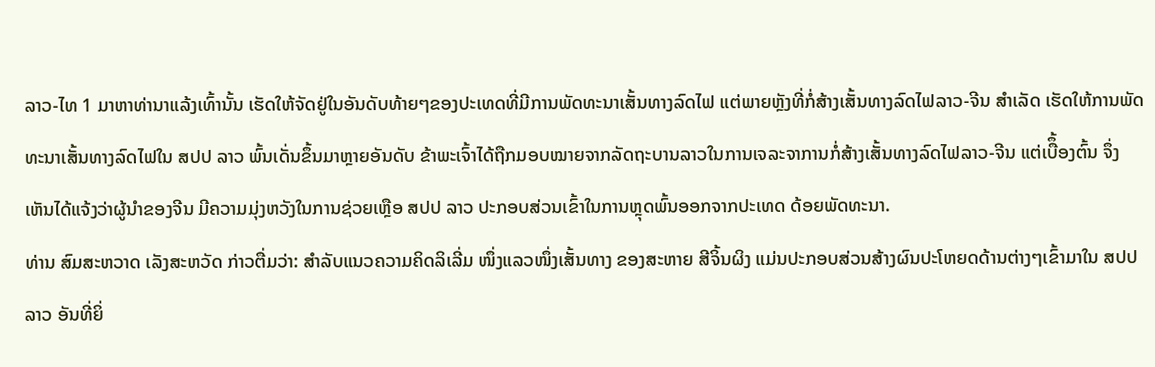ລາວ-ໄທ 1 ມາຫາທ່ານາແລ້ງເທົ້ານັ້ນ ເຮັດໃຫ້ຈັດຢູ່ໃນອັນດັບທ້າຍໆຂອງປະເທດທີ່ມີການພັດທະນາເສັ້ນທາງລົດໄຟ ແຕ່ພາຍຫຼັງທີ່ກໍ່ສ້າງເສັ້ນທາງລົດໄຟລາວ-ຈີນ ສຳເລັດ ເຮັດໃຫ້ການພັດທະນາເສັ້ນທາງລົດໄຟໃນ ສປປ ລາວ ພົ້ນເດັ່ນຂຶ້ນມາຫຼາຍອັນດັບ ຂ້າພະເຈົ້າໄດ້ຖືກມອບໝາຍຈາກລັດຖະບານລາວໃນການເຈລະຈາການກໍ່ສ້າງເສັ້ນທາງລົດໄຟລາວ-ຈີນ ແຕ່ເບືຶ້ອງຕົ້ນ ຈຶ່ງເຫັນໄດ້ແຈ້ງວ່າຜູ້ນຳຂອງຈີນ ມີຄວາມມຸ່ງຫວັງໃນການຊ່ວຍເຫຼືອ ສປປ ລາວ ປະກອບສ່ວນເຂົ້າໃນການຫຼຸດພົ້ນອອກຈາກປະເທດ ດ້ອຍພັດທະນາ.
ທ່ານ ສົມສະຫວາດ ເລັງສະຫວັດ ກ່າວຕື່ມວ່າ: ສຳລັບແນວຄວາມຄິດລິເລີ່ມ ໜຶ່ງແລວໜຶ່ງເສັ້ນທາງ ຂອງສະຫາຍ ສີຈິ້ນຜິງ ແມ່ນປະກອບສ່ວນສ້າງຜົນປະໂຫຍດດ້ານຕ່າງໆເຂົ້າມາໃນ ສປປ ລາວ ອັນທີ່ຍິ່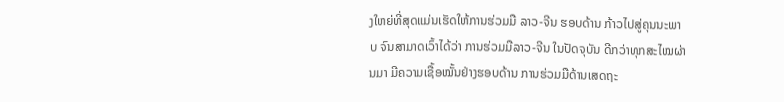ງໃຫຍ່ທີ່ສຸດແມ່ນເຮັດໃຫ້ການຮ່ວມມື ລາວ-ຈີນ ຮອບດ້ານ ກ້າວໄປສູ່ຄຸນນະພາບ ຈົນສາມາດເວົ້າໄດ້ວ່າ ການຮ່ວມມືລາວ-ຈີນ ໃນປັດຈຸບັນ ດີກວ່າທຸກສະໄໝຜ່ານມາ ມີຄວາມເຊື້ອໝັ້ນຢ່າງຮອບດ້ານ ການຮ່ວມມືດ້ານເສດຖະ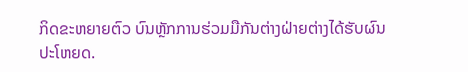ກິດຂະຫຍາຍຕົວ ບົນຫຼັກການຮ່ວມມືກັນຕ່າງຝ່າຍຕ່າງໄດ້ຮັບຜົນປະໂຫຍດ.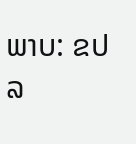ພາບ: ຂປລ